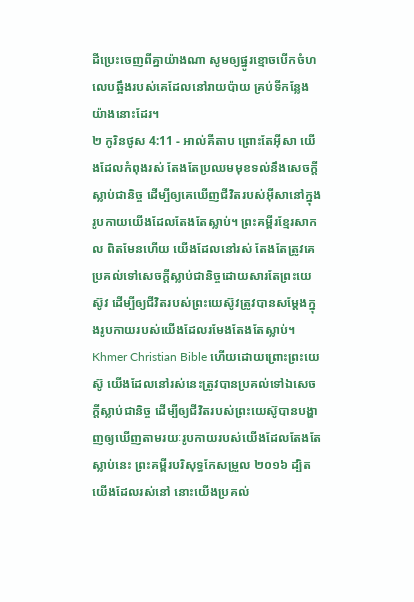ដីប្រេះចេញពីគ្នាយ៉ាងណា សូមឲ្យផ្នូរខ្មោចបើកចំហ លេបឆ្អឹងរបស់គេដែលនៅរាយប៉ាយ គ្រប់ទីកន្លែងយ៉ាងនោះដែរ។
២ កូរិនថូស 4:11 - អាល់គីតាប ព្រោះតែអ៊ីសា យើងដែលកំពុងរស់ តែងតែប្រឈមមុខទល់នឹងសេចក្ដីស្លាប់ជានិច្ច ដើម្បីឲ្យគេឃើញជីវិតរបស់អ៊ីសានៅក្នុងរូបកាយយើងដែលតែងតែស្លាប់។ ព្រះគម្ពីរខ្មែរសាកល ពិតមែនហើយ យើងដែលនៅរស់ តែងតែត្រូវគេប្រគល់ទៅសេចក្ដីស្លាប់ជានិច្ចដោយសារតែព្រះយេស៊ូវ ដើម្បីឲ្យជីវិតរបស់ព្រះយេស៊ូវត្រូវបានសម្ដែងក្នុងរូបកាយរបស់យើងដែលរមែងតែងតែស្លាប់។ Khmer Christian Bible ហើយដោយព្រោះព្រះយេស៊ូ យើងដែលនៅរស់នេះត្រូវបានប្រគល់ទៅឯសេចក្ដីស្លាប់ជានិច្ច ដើម្បីឲ្យជីវិតរបស់ព្រះយេស៊ូបានបង្ហាញឲ្យឃើញតាមរយៈរូបកាយរបស់យើងដែលតែងតែស្លាប់នេះ ព្រះគម្ពីរបរិសុទ្ធកែសម្រួល ២០១៦ ដ្បិតយើងដែលរស់នៅ នោះយើងប្រគល់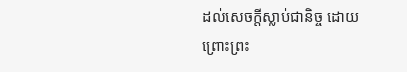ដល់សេចក្តីស្លាប់ជានិច្ច ដោយព្រោះព្រះ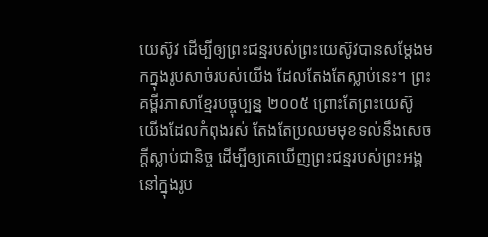យេស៊ូវ ដើម្បីឲ្យព្រះជន្មរបស់ព្រះយេស៊ូវបានសម្ដែងមកក្នុងរូបសាច់របស់យើង ដែលតែងតែស្លាប់នេះ។ ព្រះគម្ពីរភាសាខ្មែរបច្ចុប្បន្ន ២០០៥ ព្រោះតែព្រះយេស៊ូ យើងដែលកំពុងរស់ តែងតែប្រឈមមុខទល់នឹងសេចក្ដីស្លាប់ជានិច្ច ដើម្បីឲ្យគេឃើញព្រះជន្មរបស់ព្រះអង្គនៅក្នុងរូប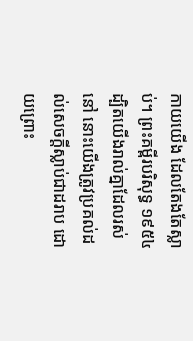កាយយើង ដែលតែងតែស្លាប់។ ព្រះគម្ពីរបរិសុទ្ធ ១៩៥៤ ដ្បិតយើងរាល់គ្នាដែលរស់នៅ នោះយើងត្រូវប្រគល់ដល់សេចក្ដីស្លាប់ជាដរាប ដោយព្រោះ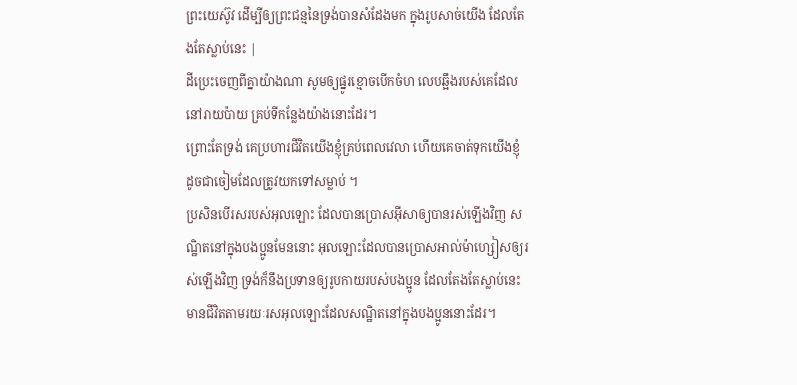ព្រះយេស៊ូវ ដើម្បីឲ្យព្រះជន្មនៃទ្រង់បានសំដែងមក ក្នុងរូបសាច់យើង ដែលតែងតែស្លាប់នេះ |
ដីប្រេះចេញពីគ្នាយ៉ាងណា សូមឲ្យផ្នូរខ្មោចបើកចំហ លេបឆ្អឹងរបស់គេដែលនៅរាយប៉ាយ គ្រប់ទីកន្លែងយ៉ាងនោះដែរ។
ព្រោះតែទ្រង់ គេប្រហារជីវិតយើងខ្ញុំគ្រប់ពេលវេលា ហើយគេចាត់ទុកយើងខ្ញុំ ដូចជាចៀមដែលត្រូវយកទៅសម្លាប់ ។
ប្រសិនបើរសរបស់អុលឡោះ ដែលបានប្រោសអ៊ីសាឲ្យបានរស់ឡើងវិញ សណ្ឋិតនៅក្នុងបងប្អូនមែននោះ អុលឡោះដែលបានប្រោសអាល់ម៉ាហ្សៀសឲ្យរស់ឡើងវិញ ទ្រង់ក៏នឹងប្រទានឲ្យរូបកាយរបស់បងប្អូន ដែលតែងតែស្លាប់នេះ មានជីវិតតាមរយៈរសអុលឡោះដែលសណ្ឋិតនៅក្នុងបងប្អូននោះដែរ។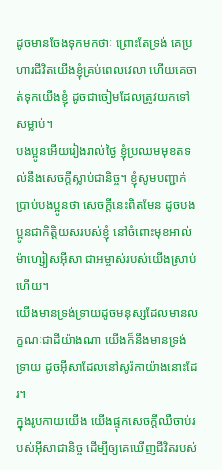ដូចមានចែងទុកមកថាៈ ព្រោះតែទ្រង់ គេប្រហារជីវិតយើងខ្ញុំគ្រប់ពេលវេលា ហើយគេចាត់ទុកយើងខ្ញុំ ដូចជាចៀមដែលត្រូវយកទៅសម្លាប់។
បងប្អូនអើយរៀងរាល់ថ្ងៃ ខ្ញុំប្រឈមមុខតទល់នឹងសេចក្ដីស្លាប់ជានិច្ច។ ខ្ញុំសូមបញ្ជាក់ប្រាប់បងប្អូនថា សេចក្ដីនេះពិតមែន ដូចបងប្អូនជាកិត្ដិយសរបស់ខ្ញុំ នៅចំពោះមុខអាល់ម៉ាហ្សៀសអ៊ីសា ជាអម្ចាស់របស់យើងស្រាប់ហើយ។
យើងមានទ្រង់ទ្រាយដូចមនុស្សដែលមានលក្ខណៈជាដីយ៉ាងណា យើងក៏នឹងមានទ្រង់ទ្រាយ ដូចអ៊ីសាដែលនៅសូរ៉កាយ៉ាងនោះដែរ។
ក្នុងរូបកាយយើង យើងផ្ទុកសេចក្ដីឈឺចាប់របស់អ៊ីសាជានិច្ច ដើម្បីឲ្យគេឃើញជីវិតរបស់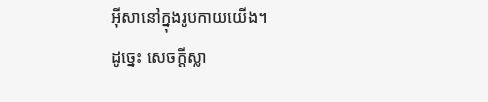អ៊ីសានៅក្នុងរូបកាយយើង។
ដូច្នេះ សេចក្ដីស្លា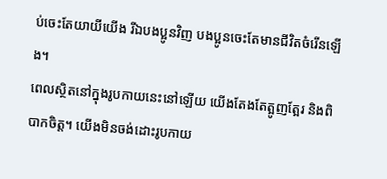ប់ចេះតែយាយីយើង រីឯបងប្អូនវិញ បងប្អូនចេះតែមានជីវិតចំរើនឡើង។
ពេលស្ថិតនៅក្នុងរូបកាយនេះនៅឡើយ យើងតែងតែត្អូញត្អែរ និងពិបាកចិត្ដ។ យើងមិនចង់ដោះរូបកាយ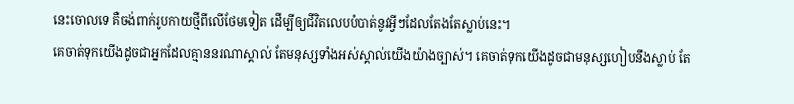នេះចោលទេ គឺចង់ពាក់រូបកាយថ្មីពីលើថែមទៀត ដើម្បីឲ្យជីវិតលេបបំបាត់នូវអ្វីៗដែលតែងតែស្លាប់នេះ។
គេចាត់ទុកយើងដូចជាអ្នកដែលគ្មាននរណាស្គាល់ តែមនុស្សទាំងអស់ស្គាល់យើងយ៉ាងច្បាស់។ គេចាត់ទុកយើងដូចជាមនុស្សហៀបនឹងស្លាប់ តែ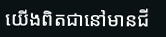យើងពិតជានៅមានជី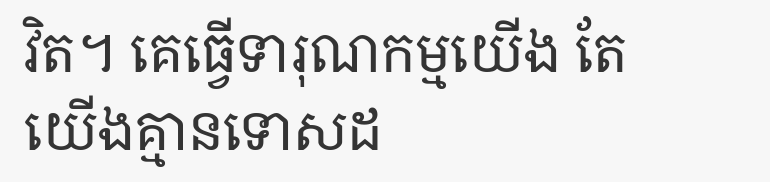វិត។ គេធ្វើទារុណកម្មយើង តែយើងគ្មានទោសដ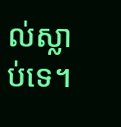ល់ស្លាប់ទេ។